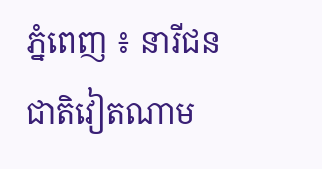ភ្នំពេញ ៖ នារីជនជាតិវៀតណាម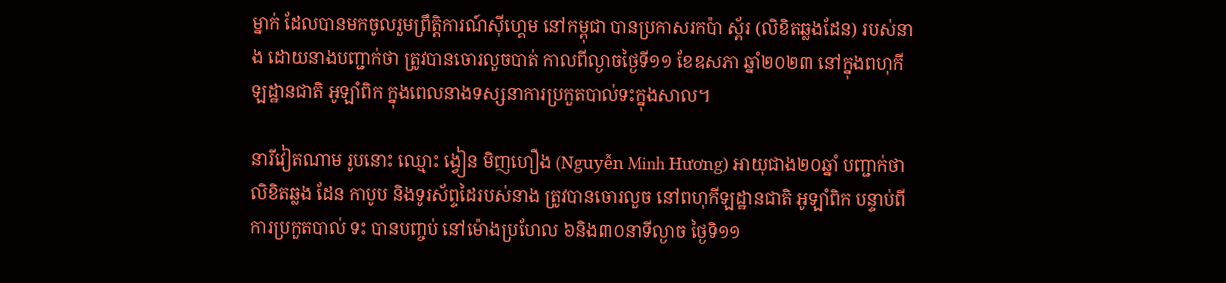ម្នាក់ ដែលបានមកចូលរួមព្រឹត្តិការណ៍ស៊ីហ្គេម នៅកម្ពុជា បានប្រកាសរកប៉ា ស្ព័រ (លិខិតឆ្លងដែន) របស់នាង ដោយនាងបញ្ជាក់ថា ត្រូវបានចោរលួចបាត់ កាលពីល្ងាចថ្ងៃទី១១ ខែឧសភា ឆ្នាំ២០២៣ នៅក្នុងពហុកីឡដ្ឋានជាតិ អូឡាំពិក ក្នុងពេលនាងទស្សនាការប្រកួតបាល់ទះក្នុងសាល។

នារីវៀតណាម រូបនោះ ឈ្មោះ ង្វៀន មិញហឿង (Nguyễn Minh Hương) អាយុជាង២០ឆ្នាំ បញ្ជាក់ថាលិខិតឆ្លង ដែន កាបូប និងទូរស័ព្ទដៃរបស់នាង ត្រូវបានចោរលួច នៅពហុកីឡដ្ឋានជាតិ អូឡាំពិក បន្ទាប់ពីការប្រកួតបាល់ ទះ បានបញ្ចប់ នៅម៉ោងប្រហែល ៦និង៣០នាទីល្ងាច ថ្ងៃទិ១១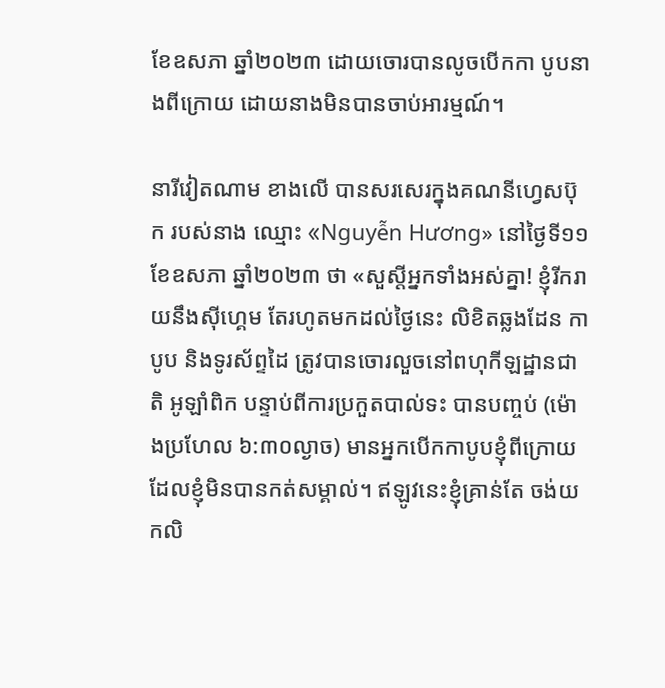ខែឧសភា ឆ្នាំ២០២៣ ដោយចោរបានលូចបើកកា បូបនាងពីក្រោយ ដោយនាងមិនបានចាប់អារម្មណ៍។

នារីវៀតណាម ខាងលើ បានសរសេរក្នុងគណនីហ្វេសប៊ុក របស់នាង ឈ្មោះ «Nguyễn Hương» នៅថ្ងៃទី១១ ខែឧសភា ឆ្នាំ២០២៣ ថា «សួស្តីអ្នកទាំងអស់គ្នា! ខ្ញុំរីករាយនឹងស៊ីហ្គេម តែរហូតមកដល់ថ្ងៃនេះ លិខិតឆ្លងដែន កាបូប និងទូរស័ព្ទដៃ ត្រូវបានចោរលួចនៅពហុកីឡដ្ឋានជាតិ អូឡាំពិក បន្ទាប់ពីការប្រកួតបាល់ទះ បានបញ្ចប់ (ម៉ោងប្រហែល ៦:៣០ល្ងាច) មានអ្នកបើកកាបូបខ្ញុំពីក្រោយ ដែលខ្ញុំមិនបានកត់សម្គាល់។ ឥឡូវនេះខ្ញុំគ្រាន់តែ ចង់យកលិ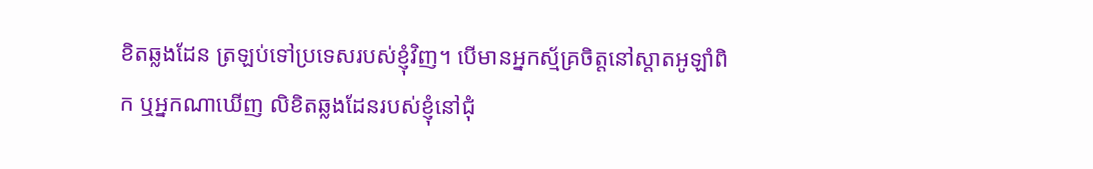ខិតឆ្លងដែន ត្រឡប់ទៅប្រទេសរបស់ខ្ញុំវិញ។ បើមានអ្នកស្ម័គ្រចិត្តនៅស្តាតអូឡាំពិក ឬអ្នកណាឃើញ លិខិតឆ្លងដែនរបស់ខ្ញុំនៅជុំ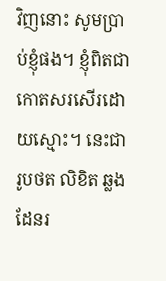វិញនោះ សូមប្រាប់ខ្ញុំផង។ ខ្ញុំពិតជាកោតសរសើរដោយស្មោះ។ នេះជារូបថត លិខិត ឆ្លងដែនរ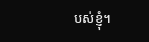បស់ខ្ញុំ។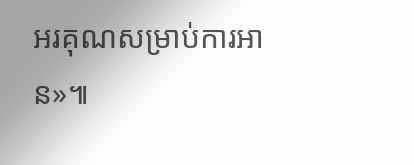អរគុណសម្រាប់ការអាន»៕